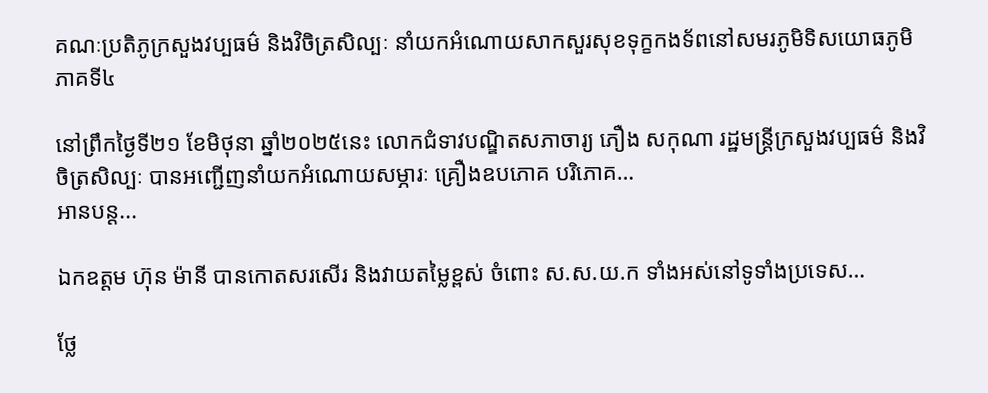គណៈប្រតិភូក្រសួងវប្បធម៌ និងវិចិត្រសិល្បៈ នាំយកអំណោយសាកសួរសុខទុក្ខកងទ័ពនៅសមរភូមិទិសយោធភូមិភាគទី៤

នៅព្រឹកថ្ងៃទី២១ ខែមិថុនា ឆ្នាំ២០២៥នេះ លោកជំទាវបណ្ឌិតសភាចារ្យ ភឿង សកុណា រដ្ឋមន្រ្តីក្រសួងវប្បធម៌ និងវិចិត្រសិល្បៈ បានអញ្ជើញនាំយកអំណោយសម្ភារៈ គ្រឿងឧបភោគ បរិភោគ…
អានបន្ត...

ឯកឧត្តម ហ៊ុន ម៉ានី បានកោតសរសើរ និងវាយតម្លៃខ្ពស់ ចំពោះ ស.ស.យ.ក ទាំងអស់នៅទូទាំងប្រទេស…

ថ្លែ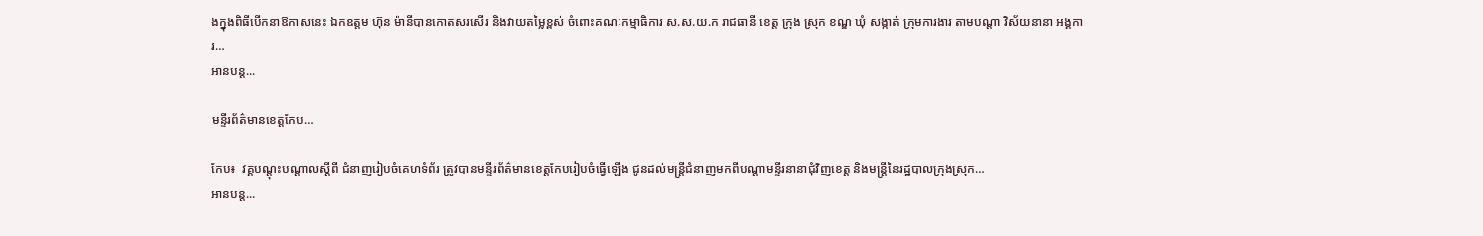ងក្នុងពិធីបើកនាឱកាសនេះ ឯកឧត្តម ហ៊ុន ម៉ានីបានកោតសរសើរ និងវាយតម្លៃខ្ពស់ ចំពោះគណៈកម្មាធិការ ស.ស.យ.ក រាជធានី ខេត្ត ក្រុង ស្រុក ខណ្ឌ ឃុំ សង្កាត់ ក្រុមការងារ តាមបណ្តា វិស័យនានា អង្គការ…
អានបន្ត...

មន្ទីរព័ត៌មានខេត្តកែប…

កែប៖  វគ្គបណ្តុះបណ្តាលស្តីពី ជំនាញរៀបចំគេហទំព័រ ត្រូវបានមន្ទីរព័ត៌មានខេត្តកែបរៀបចំធ្វើឡើង ជូនដល់មន្រ្តីជំនាញមកពីបណ្តាមន្ទីរនានាជុំវិញខេត្ត និងមន្រ្តីនៃរដ្ឋបាលក្រុងស្រុក…
អានបន្ត...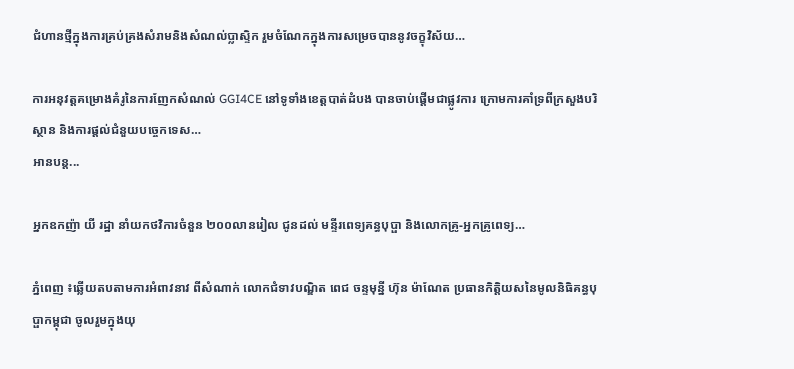ជំហានថ្មីក្នុងការគ្រប់គ្រងសំរាមនិងសំណល់ប្លាស្ទិក រួមចំណែកក្នុងការសម្រេចបាននូវចក្ខុវិស័យ…

ការអនុវត្តគម្រោងគំរូនៃការញែកសំណល់ GGI4CE នៅទូទាំងខេត្តបាត់ដំបង បានចាប់ផ្តើមជាផ្លូវការ ក្រោមការគាំទ្រពីក្រសួងបរិស្ថាន និងការផ្តល់ជំនួយបច្ចេកទេស…
អានបន្ត...

អ្នកឧកញ៉ា យី រដ្ឋា នាំយកថវិការចំនួន ២០០លានរៀល ជូនដល់ មន្ទីរពេទ្យគន្ធបុប្ផា និងលោកគ្រូ-អ្នកគ្រូពេទ្យ…

ភ្នំពេញ ៖ឆ្លើយតបតាមការអំពាវនាវ ពីសំណាក់ លោកជំទាវបណ្ឌិត ពេជ ចន្ទមុន្នី ហ៊ុន ម៉ាណែត ប្រធានកិត្តិយសនៃមូលនិធិគន្ធបុប្ផាកម្ពុជា ចូលរួមក្នុងយុ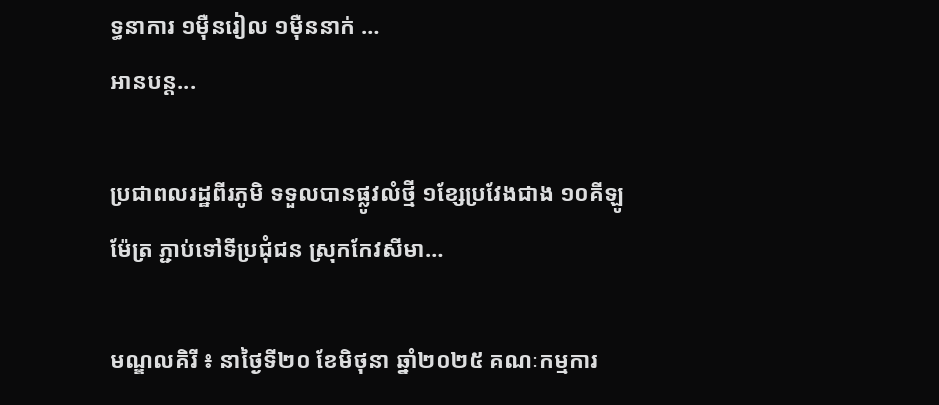ទ្ធនាការ ១ម៉ឺនរៀល ១ម៉ឺននាក់ …
អានបន្ត...

ប្រជាពលរដ្ឋពីរភូមិ ទទួលបានផ្លូវលំថ្មី ១ខ្សែប្រវែងជាង ១០គីឡូម៉ែត្រ ភ្ជាប់ទៅទីប្រជុំជន ស្រុកកែវសីមា…

មណ្ឌលគិរី ៖ នាថ្ងៃទី២០ ខែមិថុនា ឆ្នាំ២០២៥ គណៈកម្មការ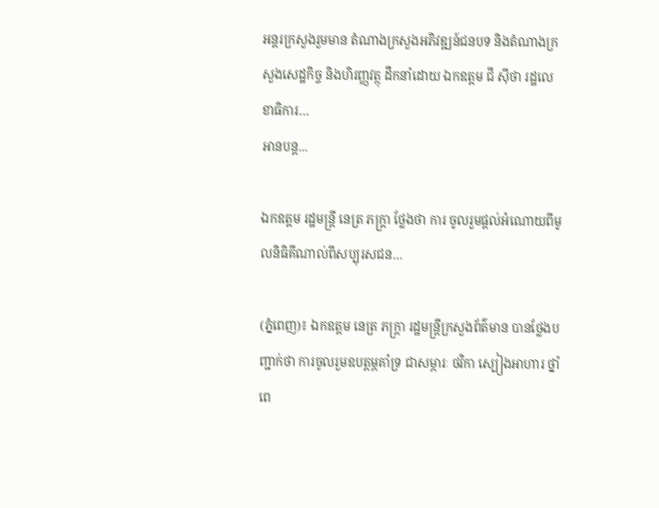អន្តរក្រសួងរួមមាន តំណាងក្រសួងអភិវឌ្ឍន៍ជនបទ និងតំណាងក្រសួងសេដ្ឋកិច្ច និងហិរញ្ញវត្ថុ ដឹកនាំដោយ ឯកឧត្តម ជី ស៊ីថា រដ្ឋលេខាធិការ…
អានបន្ត...

ឯកឧត្តម រដ្ឋមន្ត្រី នេត្រ ភក្ត្រា ថ្លែងថា ការ ចូលរួមផ្តល់អំណោយពីមូលនិធិគីណាល់ពីសប្បុរសជន…

(ភ្នំពេញ)៖ ឯកឧត្តម នេត្រ ភក្ត្រា រដ្ឋមន្ត្រីក្រសួងព័ត៌មាន បានថ្លែងបញ្ជាក់ថា ការចូលរួមឧបត្តម្ភគាំទ្រ ជាសម្ភារៈ ថវិកា ស្បៀងអាហារ ថ្នាំពេ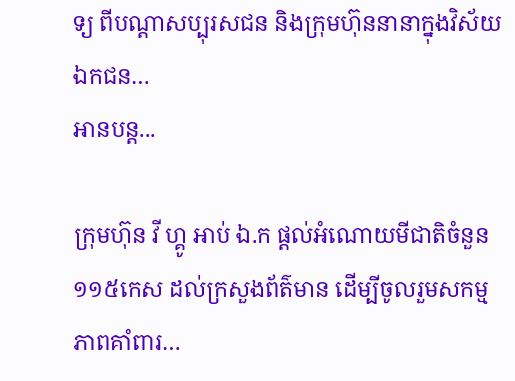ទ្យ ពីបណ្តាសប្បុរសជន និងក្រុមហ៊ុននានាក្នុងវិស័យឯកជន…
អានបន្ត...

ក្រុមហ៊ុន វី ហ្គូ អាប់ ឯ.ក ផ្តល់អំណោយមីជាតិចំនួន ១១៥កេស ដល់ក្រសួងព័ត៌មាន ដើម្បីចូលរួមសកម្មភាពគាំពារ…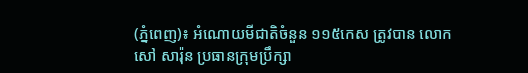(ភ្នំពេញ)៖ អំណោយមីជាតិចំនួន ១១៥កេស ត្រូវបាន លោក សៅ សារ៉ុន ប្រធានក្រុមប្រឹក្សា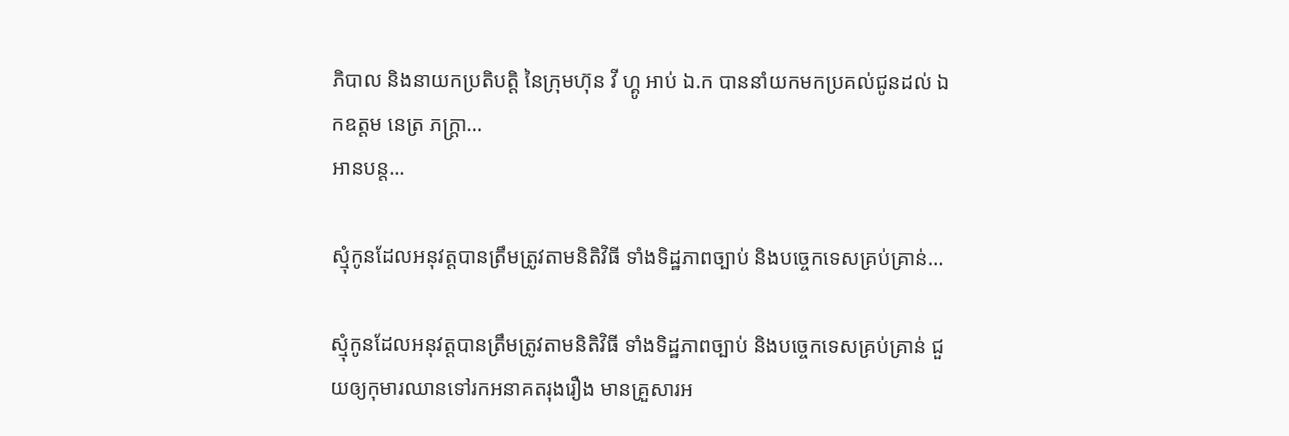ភិបាល និងនាយកប្រតិបត្តិ នៃក្រុមហ៊ុន វី ហ្គូ អាប់ ឯ.ក បាននាំយកមកប្រគល់ជូនដល់ ឯកឧត្តម នេត្រ ភក្ត្រា…
អានបន្ត...

ស្មុំកូនដែលអនុវត្តបានត្រឹមត្រូវតាមនិតិវិធី ទាំងទិដ្ឋភាពច្បាប់ និងបច្ចេកទេសគ្រប់គ្រាន់…

ស្មុំកូនដែលអនុវត្តបានត្រឹមត្រូវតាមនិតិវិធី ទាំងទិដ្ឋភាពច្បាប់ និងបច្ចេកទេសគ្រប់គ្រាន់ ជួយឲ្យកុមារឈានទៅរកអនាគតរុងរឿង មានគ្រួសារអ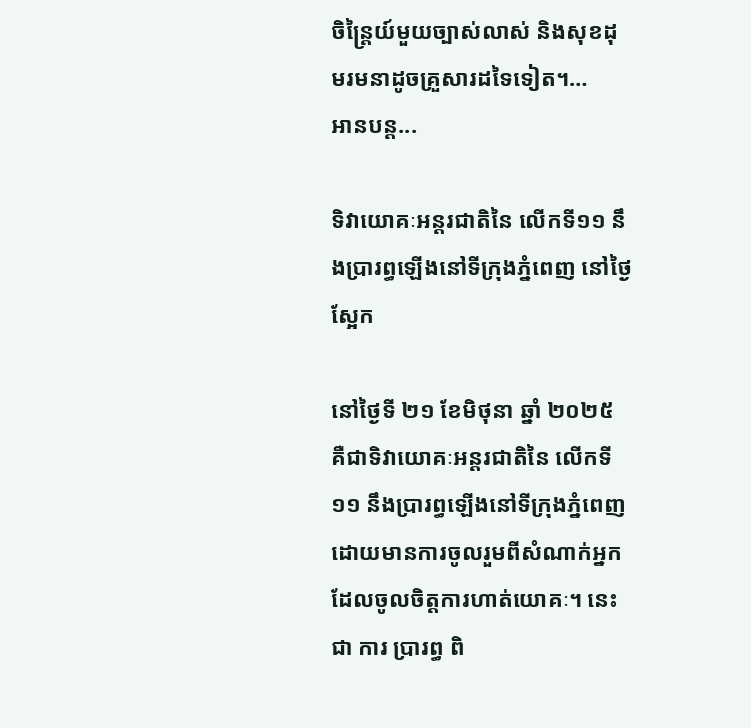ចិន្ត្រៃយ៍មួយច្បាស់លាស់ និងសុខដុមរមនាដូចគ្រួសារដទៃទៀត។…
អានបន្ត...

ទិវាយោគៈអន្តរជាតិនៃ លើកទី១១ នឹងប្រារព្ធឡើងនៅទីក្រុងភ្នំពេញ នៅថ្ងៃស្អែក

នៅថ្ងៃទី ២១ ខែមិថុនា ឆ្នាំ ២០២៥ គឺជាទិវាយោគៈអន្តរជាតិនៃ លើកទី១១ នឹងប្រារព្ធឡើងនៅទីក្រុងភ្នំពេញ ដោយមានការចូលរួមពីសំណាក់អ្នកដែលចូលចិត្តការហាត់យោគៈ។ នេះ ជា ការ ប្រារព្ធ ពិ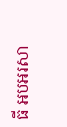ធី អបអរសា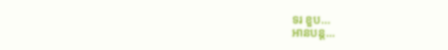ទរ ខួប…
អានបន្ត...